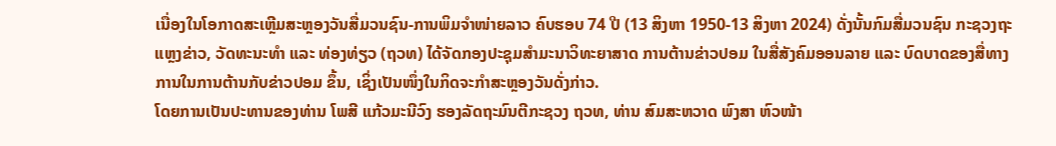ເນື່ອງໃນໂອກາດສະເຫຼີມສະຫຼອງວັນສື່ມວນຊົນ-ການພິມຈຳໜ່າຍລາວ ຄົບຮອບ 74 ປີ (13 ສິງຫາ 1950-13 ສິງຫາ 2024) ດັ່ງນັ້ນກົມສື່ມວນຊົນ ກະຊວງຖະແຫຼງຂ່າວ, ວັດທະນະທຳ ແລະ ທ່ອງທ່ຽວ (ຖວທ) ໄດ້ຈັດກອງປະຊຸມສຳມະນາວິທະຍາສາດ ການຕ້ານຂ່າວປອມ ໃນສື່ສັງຄົມອອນລາຍ ແລະ ບົດບາດຂອງສື່ທາງການໃນການຕ້ານກັບຂ່າວປອມ ຂຶ້ນ, ເຊິ່ງເປັນໜຶ່ງໃນກິດຈະກຳສະຫຼອງວັນດັ່ງກ່າວ.
ໂດຍການເປັນປະທານຂອງທ່ານ ໂພສີ ແກ້ວມະນີວົງ ຮອງລັດຖະມົນຕີກະຊວງ ຖວທ, ທ່ານ ສົມສະຫວາດ ພົງສາ ຫົວໜ້າ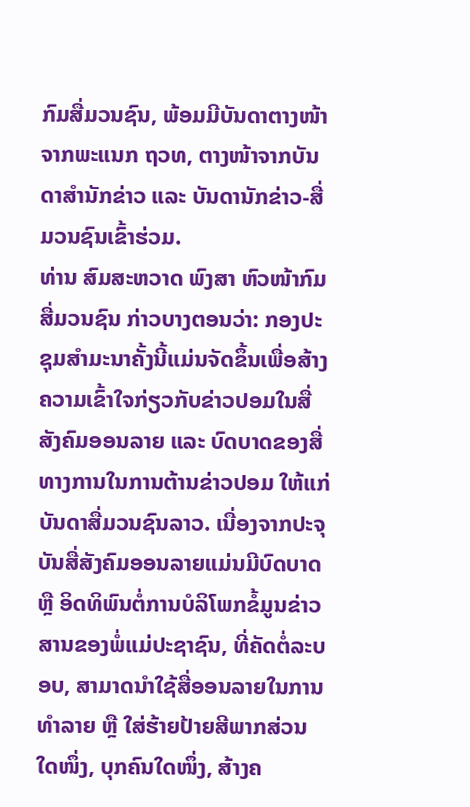ກົມສື່ມວນຊົນ, ພ້ອມມີບັນດາຕາງໜ້າຈາກພະແນກ ຖວທ, ຕາງໜ້າຈາກບັນດາສຳນັກຂ່າວ ແລະ ບັນດານັກຂ່າວ-ສື່ມວນຊົນເຂົ້າຮ່ວມ.
ທ່ານ ສົມສະຫວາດ ພົງສາ ຫົວໜ້າກົມສື່ມວນຊົນ ກ່າວບາງຕອນວ່າ: ກອງປະຊຸມສຳມະນາຄັ້ງນີ້ແມ່ນຈັດຂຶ້ນເພື່ອສ້າງຄວາມເຂົ້າໃຈກ່ຽວກັບຂ່າວປອມໃນສື່ສັງຄົມອອນລາຍ ແລະ ບົດບາດຂອງສື່ທາງການໃນການຕ້ານຂ່າວປອມ ໃຫ້ແກ່ບັນດາສື່ມວນຊົນລາວ. ເນື່ອງຈາກປະຈຸບັນສື່ສັງຄົມອອນລາຍແມ່ນມີບົດບາດ ຫຼື ອິດທິພົນຕໍ່ການບໍລິໂພກຂໍ້ມູນຂ່າວສານຂອງພໍ່ແມ່ປະຊາຊົນ, ທີ່ຄັດຕໍ່ລະບອບ, ສາມາດນຳໃຊ້ສື່ອອນລາຍໃນການທຳລາຍ ຫຼື ໃສ່ຮ້າຍປ້າຍສີພາກສ່ວນໃດໜຶ່ງ, ບຸກຄົນໃດໜຶ່ງ, ສ້າງຄ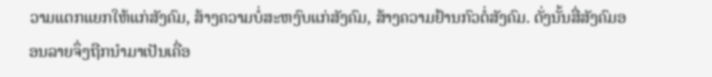ວາມແຕກແຍກໃຫ້ແກ່ສັງຄົມ, ສ້າງຄວາມບໍ່ສະຫງົບແກ່ສັງຄົມ, ສ້າງຄວາມຢ້ານກົວຕໍ່ສັງຄົມ. ດັ່ງນັ້ນສື່ສັງຄົມອອນລາຍຈຶ່ງຖືກນຳມາເປັນເຄື່ອ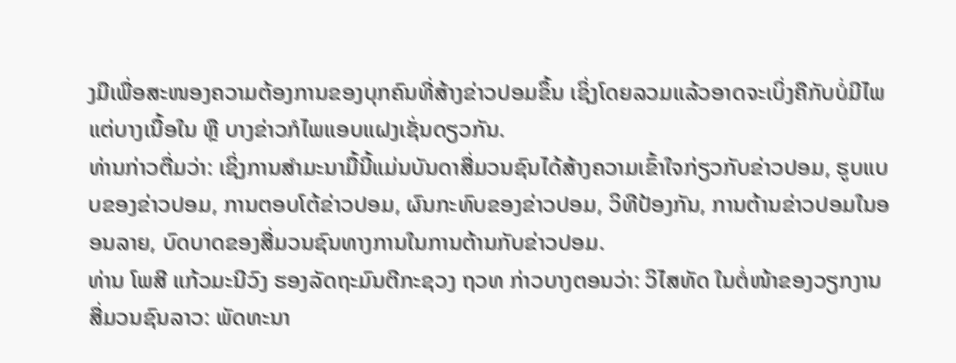ງມືເພື່ອສະໜອງຄວາມຕ້ອງການຂອງບຸກຄົນທີ່ສ້າງຂ່າວປອມຂຶ້ນ ເຊິ່ງໂດຍລວມແລ້ວອາດຈະເບິ່ງຄືກັບບໍ່ມີໄພ ແຕ່ບາງເນື້ອໃນ ຫຼື ບາງຂ່າວກໍໄພແອບແຝງເຊັ່ນດຽວກັນ.
ທ່ານກ່າວຕື່ມວ່າ: ເຊິ່ງການສຳມະນາມື້ນີ້ແມ່ນບັນດາສື່ມວນຊົນໄດ້ສ້າງຄວາມເຂົ້າໃຈກ່ຽວກັບຂ່າວປອມ, ຮູບແບບຂອງຂ່າວປອມ, ການຕອບໂຕ້ຂ່າວປອມ, ຜົນກະທົບຂອງຂ່າວປອມ, ວິທີປ້ອງກັນ, ການຕ້ານຂ່າວປອມໃນອອນລາຍ, ບົດບາດຂອງສື່ມວນຊົນທາງການໃນການຕ້ານກັບຂ່າວປອມ.
ທ່ານ ໂພສີ ແກ້ວມະນີວົງ ຮອງລັດຖະມົນຕີກະຊວງ ຖວທ ກ່າວບາງຕອນວ່າ: ວິໄສທັດ ໃນຕໍ່ໜ້າຂອງວຽກງານສື່ມວນຊົນລາວ: ພັດທະນາ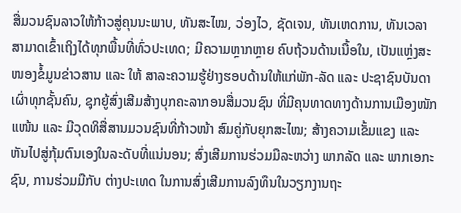ສື່ມວນຊົນລາວໃຫ້ກ້າວສູ່ຄຸນນະພາບ, ທັນສະໄໝ, ວ່ອງໄວ, ຊັດເຈນ, ທັນເຫດການ, ທັນເວລາ ສາມາດເຂົ້າເຖິງໄດ້ທຸກພື້ນທີ່ທົ່ວປະເທດ; ມີຄວາມຫຼາກຫຼາຍ ຄົບຖ້ວນດ້ານເນື້ອໃນ, ເປັນແຫຼ່ງສະໜອງຂໍ້ມູນຂ່າວສານ ແລະ ໃຫ້ ສາລະຄວາມຮູ້ຢ່າງຮອບດ້ານໃຫ້ແກ່ພັກ-ລັດ ແລະ ປະຊາຊົນບັນດາເຜົ່າທຸກຊັ້ນຄົນ, ຊຸກຍູ້ສົ່ງເສີມສ້າງບຸກຄະລາກອນສື່ມວນຊົນ ທີ່ມີຄຸນທາດທາງດ້ານການເມືອງໜັກແໜ້ນ ແລະ ມີວຸດທິສື່ສານມວນຊົນທີ່ກ້າວໜ້າ ສົມຄູ່ກັບຍຸກສະໄໝ; ສ້າງຄວາມເຂັ້ມແຂງ ແລະ ຫັນໄປສູ່ກຸ້ມຕົນເອງໃນລະດັບທີ່ແນ່ນອນ; ສົ່ງເສີມການຮ່ວມມືລະຫວ່າງ ພາກລັດ ແລະ ພາກເອກະຊົນ, ການຮ່ວມມືກັບ ຕ່າງປະເທດ ໃນການສົ່ງເສີມການລົງທຶນໃນວຽກງານຖະ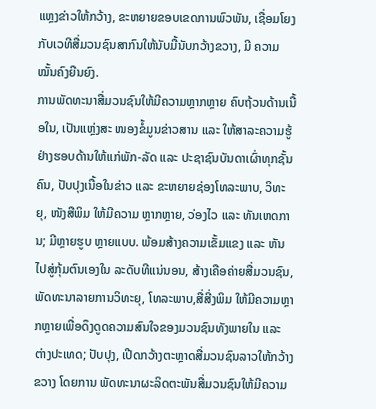ແຫຼງຂ່າວໃຫ້ກວ້າງ, ຂະຫຍາຍຂອບເຂດການພົວພັນ, ເຊື່ອມໂຍງກັບເວທີສື່ມວນຊົນສາກົນໃຫ້ນັບມື້ນັບກວ້າງຂວາງ, ມີ ຄວາມໝັ້ນຄົງຍືນຍົງ.
ການພັດທະນາສື່ມວນຊົນໃຫ້ມີຄວາມຫຼາກຫຼາຍ ຄົບຖ້ວນດ້ານເນື້ອໃນ, ເປັນແຫຼ່ງສະ ໜອງຂໍ້ມູນຂ່າວສານ ແລະ ໃຫ້ສາລະຄວາມຮູ້ຢ່າງຮອບດ້ານໃຫ້ແກ່ພັກ-ລັດ ແລະ ປະຊາຊົນບັນດາເຜົ່າທຸກຊັ້ນຄົນ, ປັບປຸງເນື້ອໃນຂ່າວ ແລະ ຂະຫຍາຍຊ່ອງໂທລະພາບ, ວິທະຍຸ, ໜັງສືພິມ ໃຫ້ມີຄວາມ ຫຼາກຫຼາຍ, ວ່ອງໄວ ແລະ ທັນເຫດການ; ມີຫຼາຍຮູບ ຫຼາຍແບບ. ພ້ອມສ້າງຄວາມເຂັ້ມແຂງ ແລະ ຫັນໄປສູ່ກຸ້ມຕົນເອງໃນ ລະດັບທີແນ່ນອນ, ສ້າງເຄືອຄ່າຍສື່ມວນຊົນ, ພັດທະນາລາຍການວິທະຍຸ, ໂທລະພາບ,ສື່ສີ່ງພິມ ໃຫ້ມີຄວາມຫຼາກຫຼາຍເພື່ອດຶງດູດຄວາມສົນໃຈຂອງມວນຊົນທັງພາຍໃນ ແລະ ຕ່າງປະເທດ; ປັບປຸງ, ເປີດກວ້າງຕະຫຼາດສື່ມວນຊົນລາວໃຫ້ກວ້າງຂວາງ ໂດຍການ ພັດທະນາຜະລິດຕະພັນສື່ມວນຊົນໃຫ້ມີຄວາມ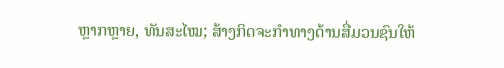ຫຼາກຫຼາຍ, ທັນສະໄໝ; ສ້າງກິດຈະກໍາທາງດ້ານສື່ມວນຊົນໃຫ້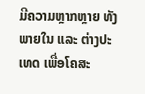ມີຄວາມຫຼາກຫຼາຍ ທັງພາຍໃນ ແລະ ຕ່າງປະເທດ ເພື່ອໂຄສະ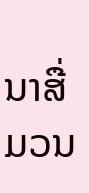ນາສື່ມວນ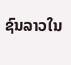ຊົນລາວໃນ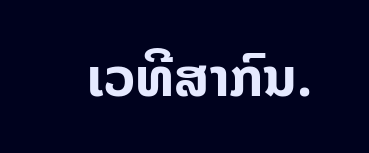ເວທີສາກົນ.